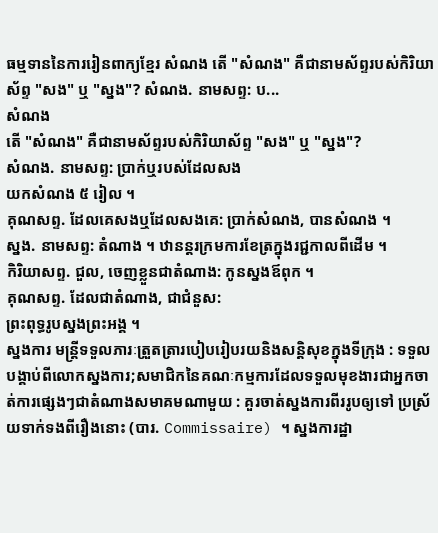ធម្មទាននៃការរៀនពាក្យខ្មែរ សំណង តើ "សំណង" គឺជានាមស័ព្ទរបស់កិរិយាស័ព្ទ "សង" ឬ "ស្នង"? សំណង. នាមសព្ទ: ប...
សំណង
តើ "សំណង" គឺជានាមស័ព្ទរបស់កិរិយាស័ព្ទ "សង" ឬ "ស្នង"?
សំណង. នាមសព្ទ: ប្រាក់ឬរបស់ដែលសង
យកសំណង ៥ រៀល ។
គុណសព្ទ. ដែលគេសងឬដែលសងគេ: ប្រាក់សំណង, បានសំណង ។
ស្នង. នាមសព្ទ: តំណាង ។ ឋានន្តរក្រមការខែត្រក្នុងរជ្ជកាលពីដើម ។
កិរិយាសព្ទ. ជួល, ចេញខ្លួនជាតំណាង: កូនស្នងឪពុក ។
គុណសព្ទ. ដែលជាតំណាង, ជាជំនួស:
ព្រះពុទ្ធរូបស្នងព្រះអង្គ ។
ស្នងការ មន្ត្រីទទួលភារៈត្រួតត្រារបៀបរៀបរយនិងសន្តិសុខក្នុងទីក្រុង : ទទួលបង្គាប់ពីលោកស្នងការ;សមាជិកនៃគណៈកម្មការដែលទទួលមុខងារជាអ្នកចាត់ការផ្សេងៗជាតំណាងសមាគមណាមួយ : គួរចាត់ស្នងការពីររូបឲ្យទៅ ប្រស្រ័យទាក់ទងពីរឿងនោះ (បារ. Commissaire) ។ ស្នងការដ្ឋា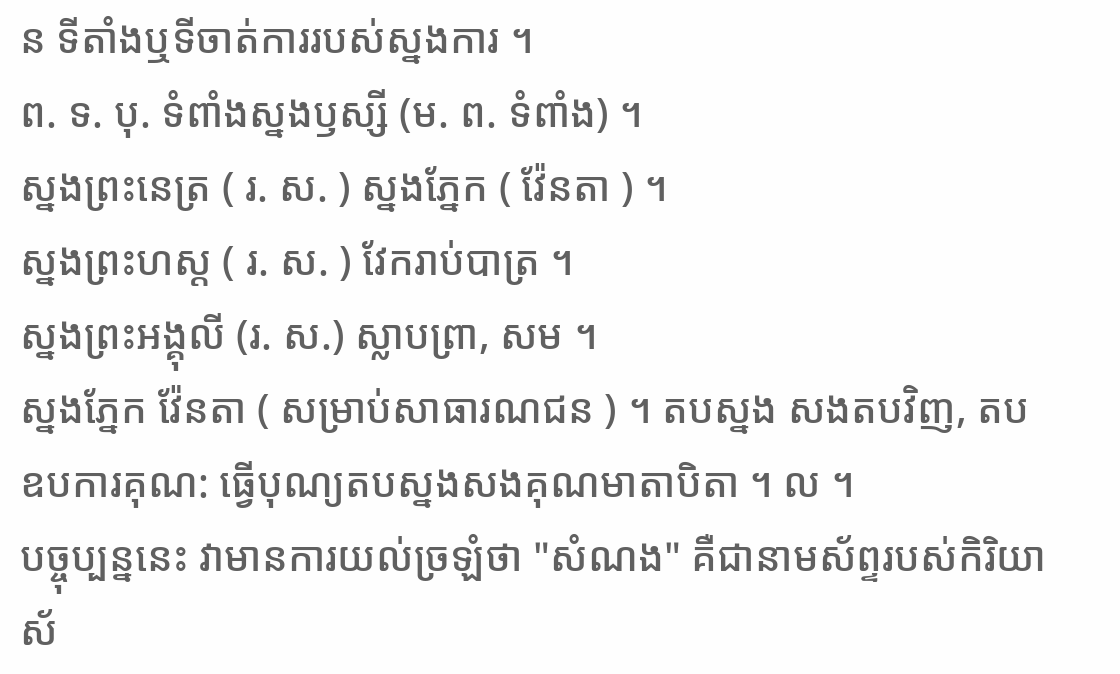ន ទីតាំងឬទីចាត់ការរបស់ស្នងការ ។
ព. ទ. បុ. ទំពាំងស្នងឫស្សី (ម. ព. ទំពាំង) ។
ស្នងព្រះនេត្រ ( រ. ស. ) ស្នងភ្នែក ( វ៉ែនតា ) ។
ស្នងព្រះហស្ត ( រ. ស. ) វែករាប់បាត្រ ។
ស្នងព្រះអង្គុលី (រ. ស.) ស្លាបព្រា, សម ។
ស្នងភ្នែក វ៉ែនតា ( សម្រាប់សាធារណជន ) ។ តបស្នង សងតបវិញ, តបឧបការគុណ: ធ្វើបុណ្យតបស្នងសងគុណមាតាបិតា ។ ល ។
បច្ចុប្បន្ននេះ វាមានការយល់ច្រឡំថា "សំណង" គឺជានាមស័ព្ទរបស់កិរិយាស័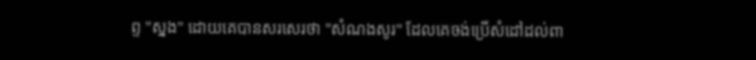ព្ទ "ស្នង" ដោយគេបានសរសេរថា "សំណងសូរ" ដែលគេចង់ប្រើសំដៅដល់ពា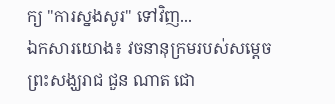ក្យ "ការស្នងសូរ" ទៅវិញ...
ឯកសារយោង៖ វចនានុក្រមរបស់សម្ដេចព្រះសង្ឃរាជ ជួន ណាត ជោ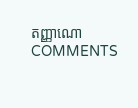តញ្ញាណោ
COMMENTS